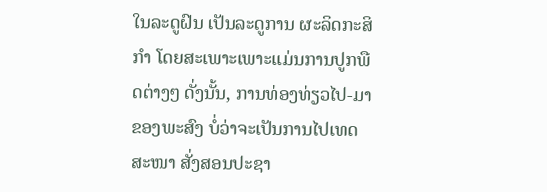ໃນລະດູຝົນ ເປັນລະດູການ ຜະລິດກະສິກຳ ໂດຍສະເພາະເພາະແມ່ນການປູກພືດຕ່າງໆ ດັ່ງນັ້ນ, ການທ່ອງທ່ຽວໄປ-ມາຂອງພະສົງ ບໍ່ວ່າຈະເປັນການໄປເທດສະໜາ ສັ່ງສອນປະຊາ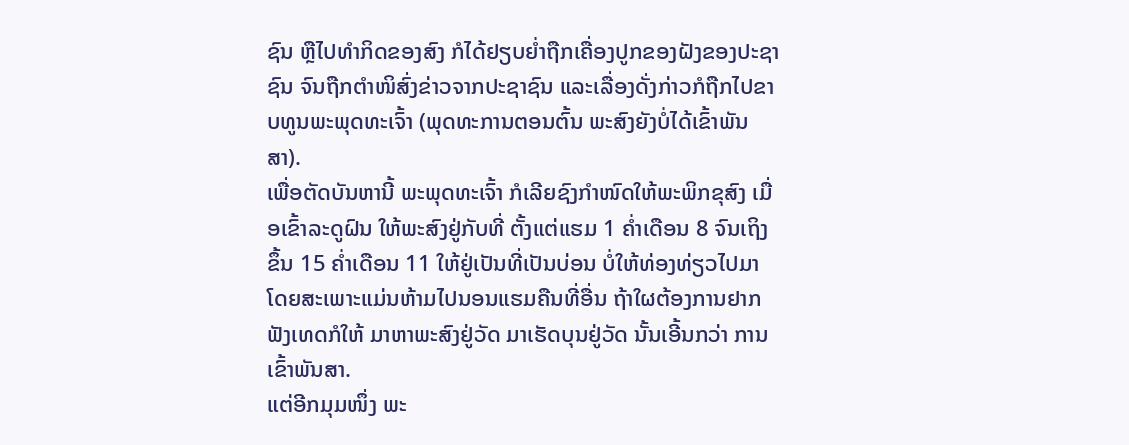ຊົນ ຫຼືໄປທຳກິດຂອງສົງ ກໍໄດ້ຢຽບຍ່ຳຖືກເຄື່ອງປູກຂອງຝັງຂອງປະຊາຊົນ ຈົນຖືກຕຳໜິສົ່ງຂ່າວຈາກປະຊາຊົນ ແລະເລື່ອງດັ່ງກ່າວກໍຖືກໄປຂາບທູນພະພຸດທະເຈົ້າ (ພຸດທະການຕອນຕົ້ນ ພະສົງຍັງບໍ່ໄດ້ເຂົ້າພັນສາ).
ເພື່ອຕັດບັນຫານີ້ ພະພຸດທະເຈົ້າ ກໍເລີຍຊົງກຳໜົດໃຫ້ພະພິກຂຸສົງ ເມື່ອເຂົ້າລະດູຝົນ ໃຫ້ພະສົງຢູ່ກັບທີ່ ຕັ້ງແຕ່ແຮມ 1 ຄ່ຳເດືອນ 8 ຈົນເຖິງຂຶ້ນ 15 ຄ່ຳເດືອນ 11 ໃຫ້ຢູ່ເປັນທີ່ເປັນບ່ອນ ບໍ່ໃຫ້ທ່ອງທ່ຽວໄປມາ ໂດຍສະເພາະແມ່ນຫ້າມໄປນອນແຮມຄືນທີ່ອື່ນ ຖ້າໃຜຕ້ອງການຢາກຟັງເທດກໍໃຫ້ ມາຫາພະສົງຢູ່ວັດ ມາເຮັດບຸນຢູ່ວັດ ນັ້ນເອີ້ນກວ່າ ການເຂົ້າພັນສາ.
ແຕ່ອີກມຸມໜຶ່ງ ພະ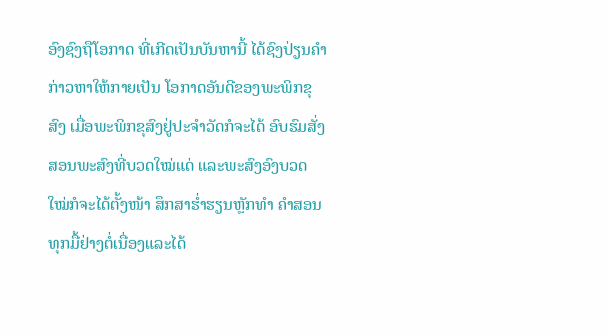ອົງຊົງຖືໂອກາດ ທີ່ເກີດເປັນບັນຫານີ້ ໄດ້ຊົງປ່ຽນຄຳກ່າວຫາໃຫ້ກາຍເປັນ ໂອກາດອັນດີຂອງພະພິກຂຸສົງ ເມື່ອພະພິກຂຸສົງຢູ່ປະຈຳວັດກໍຈະໄດ້ ອົບຮົມສັ່ງສອນພະສົງທີ່ບວດໃໝ່ແດ່ ແລະພະສົງອົງບວດໃໝ່ກໍຈະໄດ້ຕັ້ງໜ້າ ສຶກສາຮ່ຳຮຽນຫຼັກທຳ ຄຳສອນ ທຸກມື້ຢ່າງຕໍ່ເນື່ອງແລະໄດ້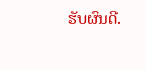ຮັບຜົນດີ.